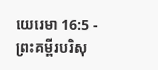យេរេមា 16:5 - ព្រះគម្ពីរបរិសុ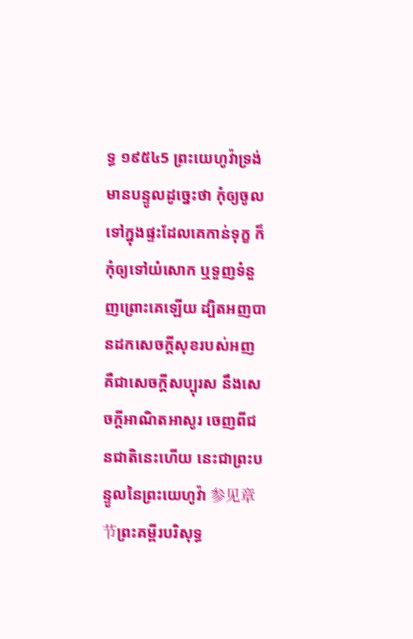ទ្ធ ១៩៥៤5 ព្រះយេហូវ៉ាទ្រង់មានបន្ទូលដូច្នេះថា កុំឲ្យចូលទៅក្នុងផ្ទះដែលគេកាន់ទុក្ខ ក៏កុំឲ្យទៅយំសោក ឬទួញទំនួញព្រោះគេឡើយ ដ្បិតអញបានដកសេចក្ដីសុខរបស់អញ គឺជាសេចក្ដីសប្បុរស នឹងសេចក្ដីអាណិតអាសូរ ចេញពីជនជាតិនេះហើយ នេះជាព្រះបន្ទូលនៃព្រះយេហូវ៉ា 参见章节ព្រះគម្ពីរបរិសុទ្ធ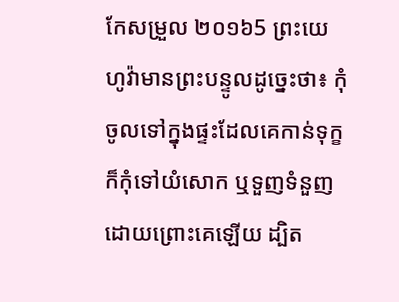កែសម្រួល ២០១៦5 ព្រះយេហូវ៉ាមានព្រះបន្ទូលដូច្នេះថា៖ កុំចូលទៅក្នុងផ្ទះដែលគេកាន់ទុក្ខ ក៏កុំទៅយំសោក ឬទួញទំនួញដោយព្រោះគេឡើយ ដ្បិត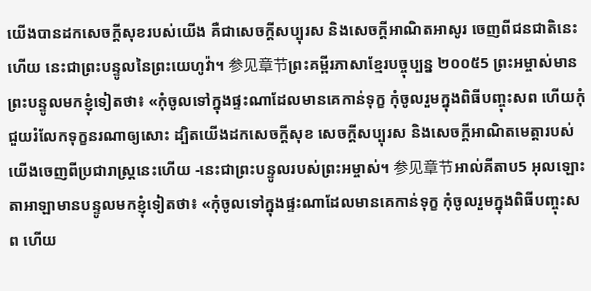យើងបានដកសេចក្ដីសុខរបស់យើង គឺជាសេចក្ដីសប្បុរស និងសេចក្ដីអាណិតអាសូរ ចេញពីជនជាតិនេះហើយ នេះជាព្រះបន្ទូលនៃព្រះយេហូវ៉ា។ 参见章节ព្រះគម្ពីរភាសាខ្មែរបច្ចុប្បន្ន ២០០៥5 ព្រះអម្ចាស់មានព្រះបន្ទូលមកខ្ញុំទៀតថា៖ «កុំចូលទៅក្នុងផ្ទះណាដែលមានគេកាន់ទុក្ខ កុំចូលរួមក្នុងពិធីបញ្ចុះសព ហើយកុំជួយរំលែកទុក្ខនរណាឲ្យសោះ ដ្បិតយើងដកសេចក្ដីសុខ សេចក្ដីសប្បុរស និងសេចក្ដីអាណិតមេត្តារបស់យើងចេញពីប្រជារាស្ត្រនេះហើយ -នេះជាព្រះបន្ទូលរបស់ព្រះអម្ចាស់។ 参见章节អាល់គីតាប5 អុលឡោះតាអាឡាមានបន្ទូលមកខ្ញុំទៀតថា៖ «កុំចូលទៅក្នុងផ្ទះណាដែលមានគេកាន់ទុក្ខ កុំចូលរួមក្នុងពិធីបញ្ចុះសព ហើយ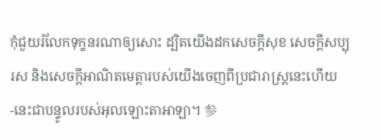កុំជួយរំលែកទុក្ខនរណាឲ្យសោះ ដ្បិតយើងដកសេចក្ដីសុខ សេចក្ដីសប្បុរស និងសេចក្ដីអាណិតមេត្តារបស់យើងចេញពីប្រជារាស្ត្រនេះហើយ -នេះជាបន្ទូលរបស់អុលឡោះតាអាឡា។ 参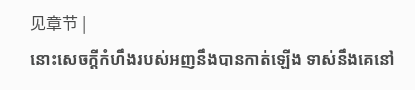见章节 |
នោះសេចក្ដីកំហឹងរបស់អញនឹងបានកាត់ឡើង ទាស់នឹងគេនៅ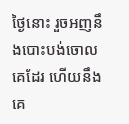ថ្ងៃនោះ រួចអញនឹងបោះបង់ចោលគេដែរ ហើយនឹងគេ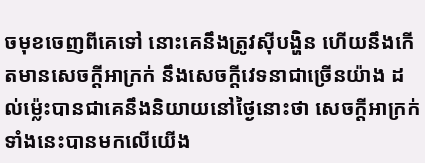ចមុខចេញពីគេទៅ នោះគេនឹងត្រូវស៊ីបង្ហិន ហើយនឹងកើតមានសេចក្ដីអាក្រក់ នឹងសេចក្ដីវេទនាជាច្រើនយ៉ាង ដល់ម៉្លេះបានជាគេនឹងនិយាយនៅថ្ងៃនោះថា សេចក្ដីអាក្រក់ទាំងនេះបានមកលើយើង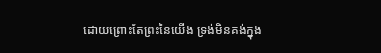ដោយព្រោះតែព្រះនៃយើង ទ្រង់មិនគង់ក្នុង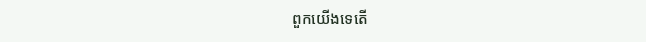ពួកយើងទេតើ